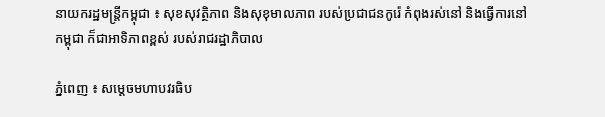នាយករដ្ឋមន្ដ្រីកម្ពុជា ៖ សុខសុវត្ថិភាព និងសុខុមាលភាព របស់ប្រជាជនកូរ៉េ កំពុងរស់នៅ និងធ្វើការនៅកម្ពុជា ក៏ជាអាទិភាពខ្ពស់ របស់រាជរដ្ឋាភិបាល

ភ្នំពេញ ៖ សម្តេចមហាបវរធិប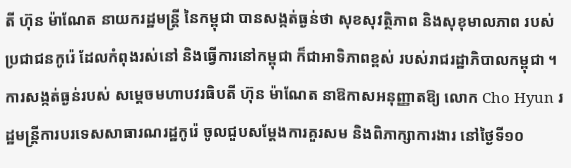តី ហ៊ុន ម៉ាណែត នាយករដ្ឋមន្ត្រី នៃកម្ពុជា បានសង្កត់ធ្ងន់ថា សុខសុវត្ថិភាព និងសុខុមាលភាព របស់ប្រជាជនកូរ៉េ ដែលកំពុងរស់នៅ និងធ្វើការនៅកម្ពុជា ក៏ជាអាទិភាពខ្ពស់ របស់រាជរដ្ឋាភិបាលកម្ពុជា ។ ការសង្កត់ធ្ងន់របស់ សម្តេចមហាបវរធិបតី ហ៊ុន ម៉ាណែត នាឱកាសអនុញ្ញាតឱ្យ លោក Cho Hyun រដ្ឋមន្ត្រីការបរទេសសាធារណរដ្ឋកូរ៉េ ចូលជួបសម្តែងការគួរសម និងពិភាក្សាការងារ នៅថ្ងៃទី១០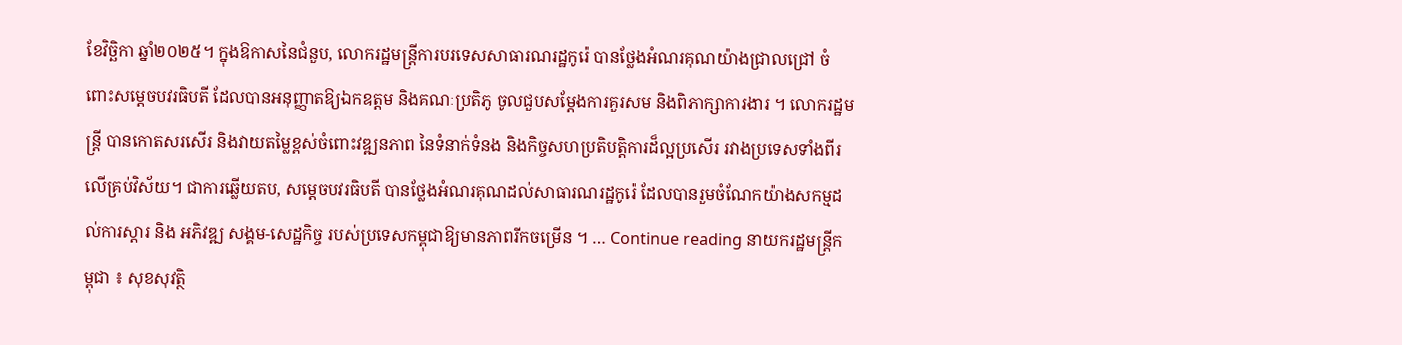ខែវិច្ឆិកា ឆ្នាំ២០២៥។ ក្នុងឱកាសនៃជំនួប, លោករដ្ឋមន្ត្រីការបរទេសសាធារណរដ្ឋកូរ៉េ បានថ្លែងអំណរគុណយ៉ាងជ្រាលជ្រៅ ចំពោះសម្ដេចបវរធិបតី ដែលបានអនុញ្ញាតឱ្យឯកឧត្តម និងគណៈប្រតិភូ ចូលជួបសម្ដែងការគួរសម និងពិភាក្សាការងារ ។ លោករដ្ឋមន្ត្រី បានកោតសរសើរ និងវាយតម្លៃខ្ពស់ចំពោះវឌ្ឍនភាព នៃទំនាក់ទំនង និងកិច្ចសហប្រតិបត្តិការដ៏ល្អប្រសើរ រវាងប្រទេសទាំងពីរ លើគ្រប់វិស័យ។ ជាការឆ្លើយតប, សម្ដេចបវរធិបតី បានថ្លែងអំណរគុណដល់សាធារណរដ្ឋកូរ៉េ ដែលបានរួមចំណែកយ៉ាងសកម្មដល់ការស្ដារ និង អភិវឌ្ឍ សង្គម-សេដ្ឋកិច្ច របស់ប្រទេសកម្ពុជាឱ្យមានភាពរីកចម្រើន ។ … Continue reading នាយករដ្ឋមន្ដ្រីកម្ពុជា ៖ សុខសុវត្ថិ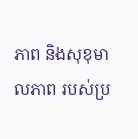ភាព និងសុខុមាលភាព របស់ប្រ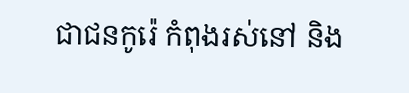ជាជនកូរ៉េ កំពុងរស់នៅ និង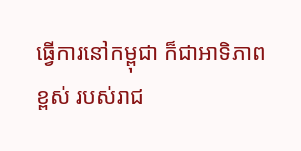ធ្វើការនៅកម្ពុជា ក៏ជាអាទិភាពខ្ពស់ របស់រាជ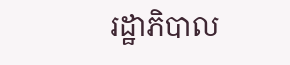រដ្ឋាភិបាល